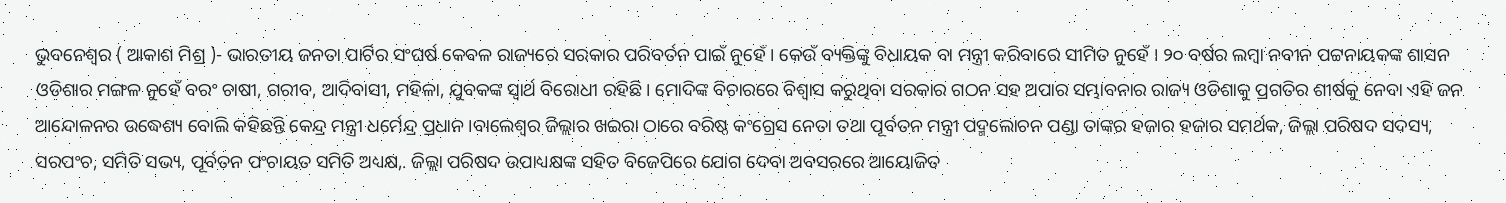ଭୁବନେଶ୍ୱର ( ଆକାଶ ମିଶ୍ର )- ଭାରତୀୟ ଜନତା ପାର୍ଟିର ସଂଘର୍ଷ କେବଳ ରାଜ୍ୟରେ ସରକାର ପରିବର୍ତନ ପାଇଁ ନୁହେଁ । କେଉଁ ବ୍ୟକ୍ତିଙ୍କୁ ବିଧାୟକ ବା ମନ୍ତ୍ରୀ କରିବାରେ ସୀମିତ ନୁହେଁ । ୨୦ ବର୍ଷର ଲମ୍ବା ନବୀନ ପଟ୍ଟନାୟକଙ୍କ ଶାସନ ଓଡିଶାର ମଙ୍ଗଳ ନୁହେଁ ବରଂ ଚାଷୀ, ଗରୀବ, ଆଦିବାସୀ, ମହିଳା, ଯୁବକଙ୍କ ସ୍ୱାର୍ଥ ବିରୋଧୀ ରହିଛି । ମୋଦିଙ୍କ ବିଚାରରେ ବିଶ୍ୱାସ କରୁଥିବା ସରକାର ଗଠନ ସହ ଅପାର ସମ୍ଭାବନାର ରାଜ୍ୟ ଓଡିଶାକୁ ପ୍ରଗତିର ଶୀର୍ଷକୁ ନେବା ଏହି ଜନ ଆନ୍ଦୋଳନର ଉଦ୍ଧେଶ୍ୟ ବୋଲି କହିଛନ୍ତି କେନ୍ଦ୍ର ମନ୍ତ୍ରୀ ଧର୍ମେନ୍ଦ୍ର ପ୍ରଧାନ ।ବାଲେଶ୍ୱର ଜିଲ୍ଲାର ଖଇରା ଠାରେ ବରିଷ୍ଠ କଂଗ୍ରେସ ନେତା ତଥା ପୂର୍ବତନ ମନ୍ତ୍ରୀ ପଦ୍ମଲୋଚନ ପଣ୍ଡା ତାଙ୍କର ହଜାର ହଜାର ସମର୍ଥକ, ଜିଲ୍ଲା ପରିଷଦ ସଦସ୍ୟ, ସରପଂଚ, ସମିତି ସଭ୍ୟ, ପୂର୍ବତନ ପଂଚାୟତ ସମିତି ଅଧ୍ୟକ୍ଷ,. ଜିଲ୍ଲା ପରିଷଦ ଉପାଧ୍ୟକ୍ଷଙ୍କ ସହିତ ବିଜେପିରେ ଯୋଗ ଦେବା ଅବସରରେ ଆୟୋଜିତ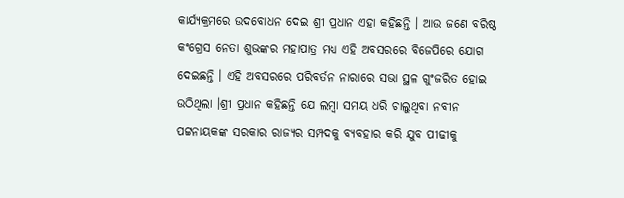କାର୍ଯ୍ୟକ୍ରମରେ ଉଦବୋଧନ ଦେଇ ଶ୍ରୀ ପ୍ରଧାନ ଏହା କହିଛନ୍ତି । ଆଉ ଜଣେ ବରିଷ୍ଠ କଂଗ୍ରେସ ନେତା ଶୁଭଙ୍କର ମହାପାତ୍ର ମଧ୍ୟ ଏହି ଅବସରରେ ବିଜେପିରେ ଯୋଗ ଦେଇଛନ୍ତି । ଏହି ଅବସରରେ ପରିବର୍ତନ ନାରାରେ ସଭା ସ୍ଥଳ ଗୁଂଜରିତ ହୋଇ ଉଠିଥିଲା ।ଶ୍ରୀ ପ୍ରଧାନ କହିଛନ୍ତି ଯେ ଲମ୍ବା ସମୟ ଧରି ଚାଲୁଥିବା ନବୀନ ପଟ୍ଟନାୟକଙ୍କ ସରକାର ରାଜ୍ୟର ସମ୍ପଦକୁ ବ୍ୟବହାର କରି ଯୁବ ପୀଢୀକୁ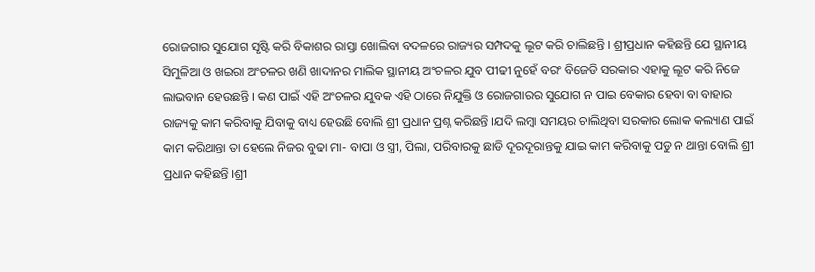ରୋଜଗାର ସୁଯୋଗ ସୃଷ୍ଟି କରି ବିକାଶର ରାସ୍ତା ଖୋଲିବା ବଦଳରେ ରାଜ୍ୟର ସମ୍ପଦକୁ ଲୂଟ କରି ଚାଲିଛନ୍ତି । ଶ୍ରୀପ୍ରଧାନ କହିଛନ୍ତି ଯେ ସ୍ଥାନୀୟ ସିମୁଳିଆ ଓ ଖଇରା ଅଂଚଳର ଖଣି ଖାଦାନର ମାଲିକ ସ୍ଥାନୀୟ ଅଂଚଳର ଯୁବ ପୀଢୀ ନୁହେଁ ବରଂ ବିଜେଡି ସରକାର ଏହାକୁ ଲୂଟ କରି ନିଜେ ଲାଭବାନ ହେଉଛନ୍ତି । କଣ ପାଇଁ ଏହି ଅଂଚଳର ଯୁବକ ଏହି ଠାରେ ନିଯୁକ୍ତି ଓ ରୋଜଗାରର ସୁଯୋଗ ନ ପାଇ ବେକାର ହେବା ବା ବାହାର ରାଜ୍ୟକୁ କାମ କରିବାକୁ ଯିବାକୁ ବାଧ୍ୟ ହେଉଛି ବୋଲି ଶ୍ରୀ ପ୍ରଧାନ ପ୍ରଶ୍ନ କରିଛନ୍ତି ।ଯଦି ଲମ୍ବା ସମୟର ଚାଲିଥିବା ସରକାର ଲୋକ କଲ୍ୟାଣ ପାଇଁ କାମ କରିଥାନ୍ତା ତା ହେଲେ ନିଜର ବୁଢା ମା- ବାପା ଓ ସ୍ତ୍ରୀ, ପିଲା, ପରିବାରକୁ ଛାଡି ଦୂରଦୂରାନ୍ତକୁ ଯାଇ କାମ କରିବାକୁ ପଡୁ ନ ଥାନ୍ତା ବୋଲି ଶ୍ରୀ ପ୍ରଧାନ କହିଛନ୍ତି ।ଶ୍ରୀ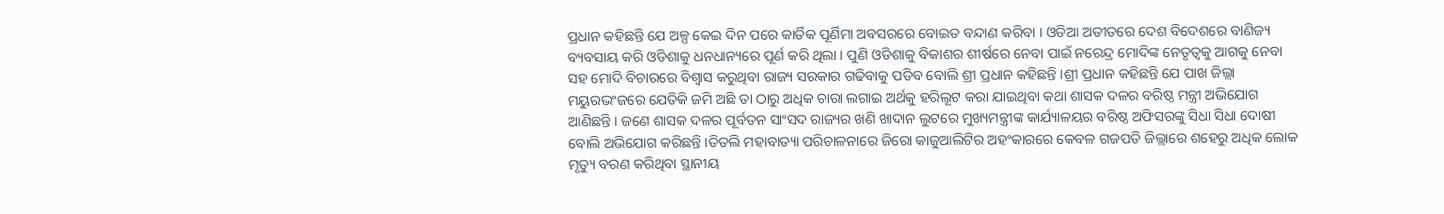ପ୍ରଧାନ କହିଛନ୍ତି ଯେ ଅଳ୍ପ କେଇ ଦିନ ପରେ କାର୍ତିକ ପୂର୍ଣିମା ଅବସରରେ ବୋଇତ ବନ୍ଦାଣ କରିବା । ଓଡିଆ ଅତୀତରେ ଦେଶ ବିଦେଶରେ ବାଣିଜ୍ୟ ବ୍ୟବସାୟ କରି ଓଡିଶାକୁ ଧନଧାନ୍ୟରେ ପୂର୍ଣ କରି ଥିଲା । ପୁଣି ଓଡିଶାକୁ ବିକାଶର ଶୀର୍ଷରେ ନେବା ପାଇଁ ନରେନ୍ଦ୍ର ମୋଦିଙ୍କ ନେତୃତ୍ୱକୁ ଆଗକୁ ନେବା ସହ ମୋଦି ବିଚାରରେ ବିଶ୍ୱାସ କରୁଥିବା ରାଜ୍ୟ ସରକାର ଗଢିବାକୁ ପଡିବ ବୋଲି ଶ୍ରୀ ପ୍ରଧାନ କହିଛନ୍ତି ।ଶ୍ରୀ ପ୍ରଧାନ କହିଛନ୍ତି ଯେ ପାଖ ଜିଲ୍ଲା ମୟୁରଭଂଜରେ ଯେତିକି ଜମି ଅଛି ତା ଠାରୁ ଅଧିକ ଚାରା ଲଗାଇ ଅର୍ଥକୁ ହରିଲୂଟ କରା ଯାଇଥିବା କଥା ଶାସକ ଦଳର ବରିଷ୍ଠ ମନ୍ତ୍ରୀ ଅଭିଯୋଗ ଆଣିଛନ୍ତି । ଜଣେ ଶାସକ ଦଳର ପୂର୍ବତନ ସାଂସଦ ରାଜ୍ୟର ଖଣି ଖାଦାନ ଲୁଟରେ ମୁଖ୍ୟମନ୍ତ୍ରୀଙ୍କ କାର୍ଯ୍ୟାଳୟର ବରିଷ୍ଠ ଅଫିସରଙ୍କୁ ସିଧା ସିଧା ଦୋଷୀ ବୋଲି ଅଭିଯୋଗ କରିଛନ୍ତି ।ତିତଲି ମହାବାତ୍ୟା ପରିଚାଳନାରେ ଜିରୋ କାଜୁଆଲିଟିର ଅହଂକାରରେ କେବଳ ଗଜପତି ଜିଲ୍ଲାରେ ଶହେରୁ ଅଧିକ ଲୋକ ମୃତ୍ୟୁ ବରଣ କରିଥିବା ସ୍ଥାନୀୟ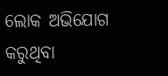ଲୋକ ଅଭିଯୋଗ କରୁଥିବା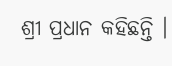ଶ୍ରୀ ପ୍ରଧାନ କହିଛନ୍ତି ।